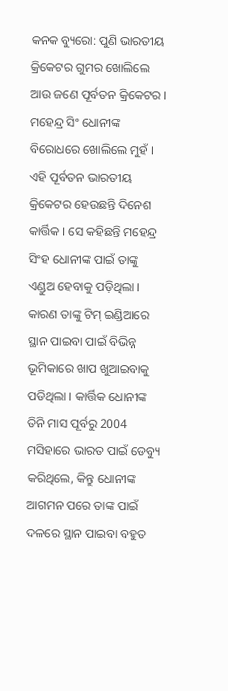କନକ ବ୍ୟୁରୋ: ପୁଣି ଭାରତୀୟ କ୍ରିକେଟର ଗୁମର ଖୋଲିଲେ ଆଉ ଜଣେ ପୂର୍ବତନ କ୍ରିକେଟର । ମହେନ୍ଦ୍ର ସିଂ ଧୋନୀଙ୍କ ବିରୋଧରେ ଖୋଲିଲେ ମୁହଁ । ଏହି ପୂର୍ବତନ ଭାରତୀୟ କ୍ରିକେଟର ହେଉଛନ୍ତି ଦିନେଶ କାର୍ତ୍ତିକ । ସେ କହିଛନ୍ତି ମହେନ୍ଦ୍ର ସିଂହ ଧୋନୀଙ୍କ ପାଇଁ ତାଙ୍କୁ ଏଣ୍ଡୁଅ ହେବାକୁ ପଡ଼ିଥିଲା । କାରଣ ତାଙ୍କୁ ଟିମ୍ ଇଣ୍ଡିଆରେ ସ୍ଥାନ ପାଇବା ପାଇଁ ବିଭିନ୍ନ ଭୂମିକାରେ ଖାପ ଖୁଆଇବାକୁ ପଡିଥିଲା । କାର୍ତ୍ତିକ ଧୋନୀଙ୍କ ତିନି ମାସ ପୂର୍ବରୁ 2004 ମସିହାରେ ଭାରତ ପାଇଁ ଡେବ୍ୟୁ କରିଥିଲେ, କିନ୍ତୁ ଧୋନୀଙ୍କ ଆଗମନ ପରେ ତାଙ୍କ ପାଇଁ ଦଳରେ ସ୍ଥାନ ପାଇବା ବହୁତ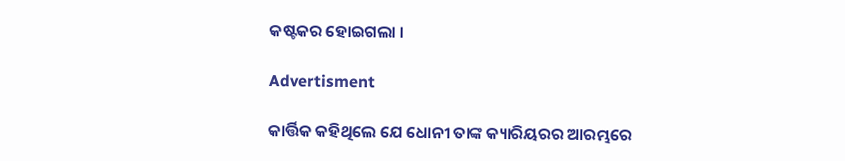କଷ୍ଟକର ହୋଇଗଲା ।

Advertisment

କାର୍ତ୍ତିକ କହିଥିଲେ ଯେ ଧୋନୀ ତାଙ୍କ କ୍ୟାରିୟରର ଆରମ୍ଭରେ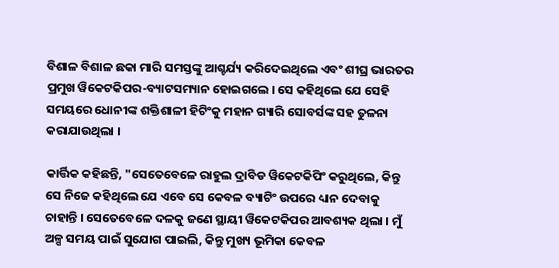ବିଶାଳ ବିଶାଳ ଛକା ମାରି ସମସ୍ତଙ୍କୁ ଆଶ୍ଚର୍ଯ୍ୟ କରିଦେଇଥିଲେ ଏବଂ ଶୀଘ୍ର ଭାରତର ପ୍ରମୁଖ ୱିକେଟକିପର-ବ୍ୟାଟସମ୍ୟାନ ହୋଇଗଲେ । ସେ କହିଥିଲେ ଯେ ସେହି ସମୟରେ ଧୋନୀଙ୍କ ଶକ୍ତିଶାଳୀ ହିଟିଂକୁ ମହାନ ଗ୍ୟାରି ସୋବର୍ସଙ୍କ ସହ ତୁଳନା କରାଯାଉଥିଲା ।

କାର୍ତ୍ତିକ କହିଛନ୍ତି, "ସେତେବେଳେ ରାହୁଲ ଦ୍ରାବିଡ ୱିକେଟକିପିଂ କରୁଥିଲେ, କିନ୍ତୁ ସେ ନିଜେ କହିଥିଲେ ଯେ ଏବେ ସେ କେବଳ ବ୍ୟାଟିଂ ଉପରେ ଧ୍ୟାନ ଦେବାକୁ ଚାହାନ୍ତି । ସେତେବେଳେ ଦଳକୁ ଜଣେ ସ୍ଥାୟୀ ୱିକେଟକିପର ଆବଶ୍ୟକ ଥିଲା । ମୁଁ ଅଳ୍ପ ସମୟ ପାଇଁ ସୁଯୋଗ ପାଇଲି, କିନ୍ତୁ ମୁଖ୍ୟ ଭୂମିକା କେବଳ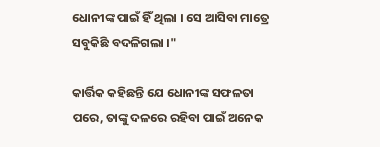ଧୋନୀଙ୍କ ପାଇଁ ହିଁ ଥିଲା । ସେ ଆସିବା ମାତ୍ରେ ସବୁକିଛି ବଦଳିଗଲା ।"

କାର୍ତ୍ତିକ କହିଛନ୍ତି ଯେ ଧୋନୀଙ୍କ ସଫଳତା ପରେ, ତାଙ୍କୁ ଦଳରେ ରହିବା ପାଇଁ ଅନେକ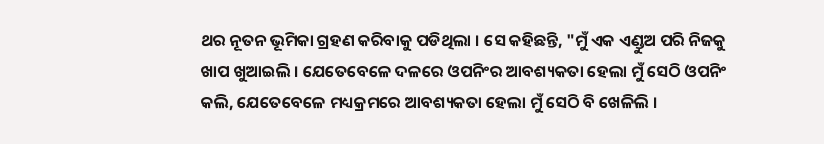ଥର ନୂତନ ଭୂମିକା ଗ୍ରହଣ କରିବାକୁ ପଡିଥିଲା । ସେ କହିଛନ୍ତି, "ମୁଁ ଏକ ଏଣ୍ଡୁଅ ପରି ନିଜକୁ ଖାପ ଖୁଆଇଲି । ଯେତେବେଳେ ଦଳରେ ଓପନିଂର ଆବଶ୍ୟକତା ହେଲା ମୁଁ ସେଠି ଓପନିଂ କଲି, ଯେତେବେଳେ ମଧ୍ୟକ୍ରମରେ ଆବଶ୍ୟକତା ହେଲା ମୁଁ ସେଠି ବି ଖେଳିଲି ।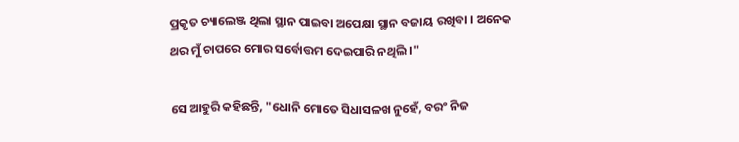ପ୍ରକୃତ ଚ୍ୟାଲେଞ୍ଜ ଥିଲା ସ୍ଥାନ ପାଇବା ଅପେକ୍ଷା ସ୍ଥାନ ବଜାୟ ରଖିବା । ଅନେକ ଥର ମୁଁ ଚାପରେ ମୋର ସର୍ବୋତ୍ତମ ଦେଇପାରି ନଥିଲି ।"

ସେ ଆହୁରି କହିଛନ୍ତି, "ଧୋନି ମୋତେ ସିଧାସଳଖ ନୁହେଁ, ବରଂ ନିଜ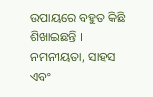ଉପାୟରେ ବହୁତ କିଛି ଶିଖାଇଛନ୍ତି । ନମନୀୟତା, ସାହସ ଏବଂ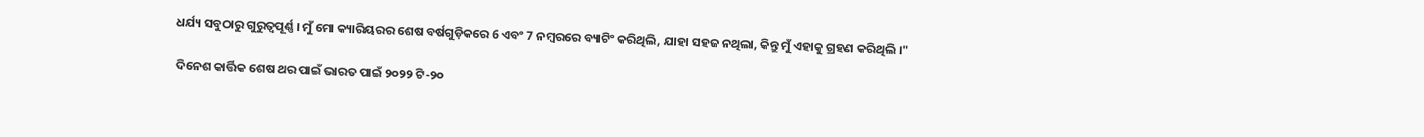ଧର୍ଯ୍ୟ ସବୁଠାରୁ ଗୁରୁତ୍ୱପୂର୍ଣ୍ଣ । ମୁଁ ମୋ କ୍ୟାରିୟରର ଶେଷ ବର୍ଷଗୁଡ଼ିକରେ 6 ଏବଂ 7 ନମ୍ବରରେ ବ୍ୟାଟିଂ କରିଥିଲି, ଯାହା ସହଜ ନଥିଲା, କିନ୍ତୁ ମୁଁ ଏହାକୁ ଗ୍ରହଣ କରିଥିଲି ।"

ଦିନେଶ କାର୍ତ୍ତିକ ଶେଷ ଥର ପାଇଁ ଭାରତ ପାଇଁ ୨୦୨୨ ଟି-୨୦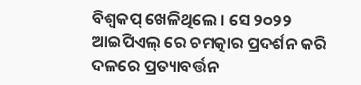ବିଶ୍ୱକପ୍ ଖେଳିଥିଲେ । ସେ ୨୦୨୨ ଆଇପିଏଲ୍ ରେ ଚମତ୍କାର ପ୍ରଦର୍ଶନ କରି ଦଳରେ ପ୍ରତ୍ୟାବର୍ତ୍ତନ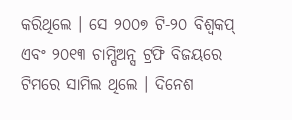କରିଥିଲେ । ସେ ୨୦୦୭ ଟି-୨୦ ବିଶ୍ୱକପ୍ ଏବଂ ୨୦୧୩ ଚାମ୍ପିଅନ୍ସ ଟ୍ରଫି ବିଜୟରେ ଟିମରେ ସାମିଲ ଥିଲେ । ଦିନେଶ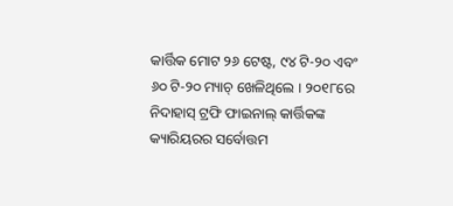କାର୍ତ୍ତିକ ମୋଟ ୨୬ ଟେଷ୍ଟ, ୯୪ ଟି-୨୦ ଏବଂ ୬୦ ଟି-୨୦ ମ୍ୟାଚ୍ ଖେଳିଥିଲେ । ୨୦୧୮ରେ ନିଦାହାସ୍ ଟ୍ରଫି ଫାଇନାଲ୍ କାର୍ତ୍ତିକଙ୍କ କ୍ୟାରିୟରର ସର୍ବୋତ୍ତମ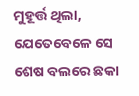ମୁହୂର୍ତ୍ତ ଥିଲା, ଯେତେବେଳେ ସେ ଶେଷ ବଲରେ ଛକା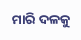ମାରି ଦଳକୁ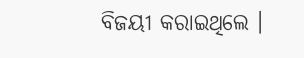ବିଜୟୀ କରାଇଥିଲେ ।